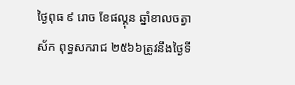ថ្ងៃពុធ ៩ រោច ខែផល្គុន ឆ្នាំខាលចត្វាស័ក ពុទ្ធសករាជ ២៥៦៦ត្រូវនឹងថ្ងៃទី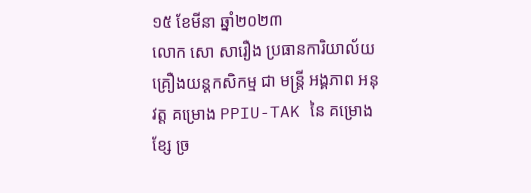១៥ ខែមីនា ឆ្នាំ២០២៣
លោក សោ សារឿង ប្រធានការិយាល័យគ្រឿងយន្តកសិកម្ម ជា មន្រ្តី អង្គភាព អនុវត្ត គម្រោង PPIU-TAK នៃ គម្រោង ខ្សែ ច្រ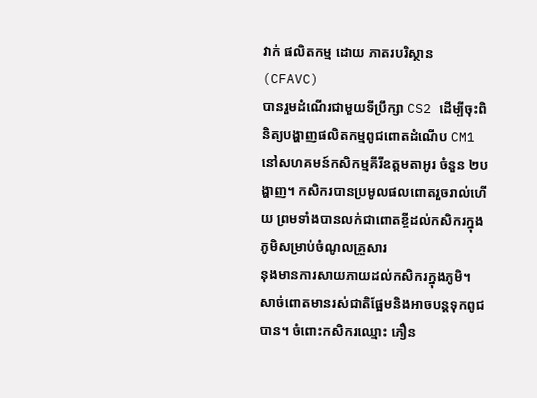វាក់ ផលិតកម្ម ដោយ ភាតរបរិស្ថាន (CFAVC)
បានរួមដំណើរជាមួយទីប្រឹក្សា CS2 ដើម្បីចុះពិនិត្យបង្ហាញផលិតកម្មពូជពោតដំណើប CM1 នៅសហគមន៍កសិកម្មគីរីឧត្តមតាអូរ ចំនួន ២បង្ហាញ។ កសិករបានប្រមូលផលពោតរួចរាល់ហើយ ព្រមទាំងបានលក់ជាពោតខ្ចីដល់កសិករក្នុងភូមិសម្រាប់ចំណូលគ្រួសារ
នុងមានការសាយភាយដល់កសិករក្នុងភូមិ។ សាច់ពោតមានរស់ជាតិផ្អែមនិងអាចបន្តទុកពូជបាន។ ចំពោះកសិករឈ្មោះ ភឿន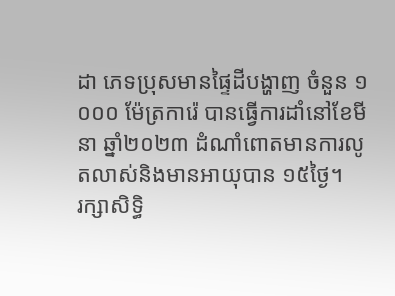ដា ភេទប្រុសមានផ្ទៃដីបង្ហាញ ចំនួន ១ ០០០ ម៉ែត្រការ៉េ បានធ្វើការដាំនៅខែមីនា ឆ្នាំ២០២៣ ដំណាំពោតមានការលូតលាស់និងមានអាយុបាន ១៥ថ្ងៃ។
រក្សាសិទិ្ធ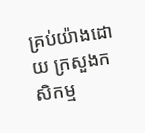គ្រប់យ៉ាងដោយ ក្រសួងកសិកម្ម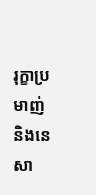រុក្ខាប្រមាញ់ និងនេសា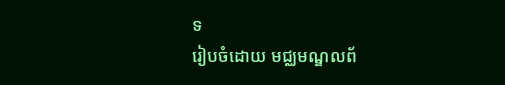ទ
រៀបចំដោយ មជ្ឈមណ្ឌលព័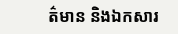ត៌មាន និងឯកសារ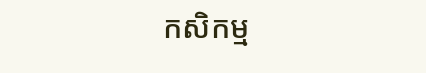កសិកម្ម